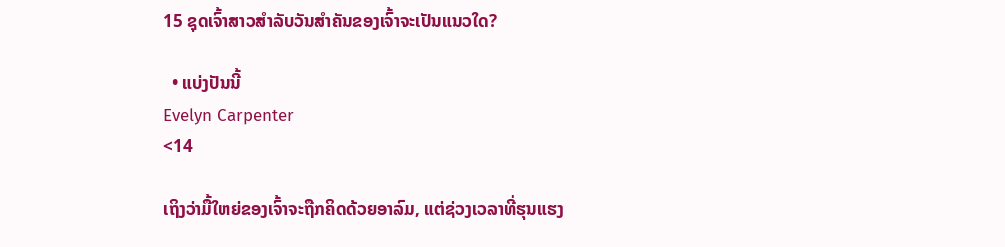15 ຊຸດເຈົ້າສາວສຳລັບວັນສຳຄັນຂອງເຈົ້າຈະເປັນແນວໃດ?

  • ແບ່ງປັນນີ້
Evelyn Carpenter
<14

ເຖິງວ່າມື້ໃຫຍ່ຂອງເຈົ້າຈະຖືກຄິດດ້ວຍອາລົມ, ແຕ່ຊ່ວງເວລາທີ່ຮຸນແຮງ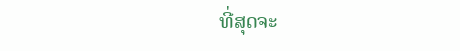ທີ່ສຸດຈະ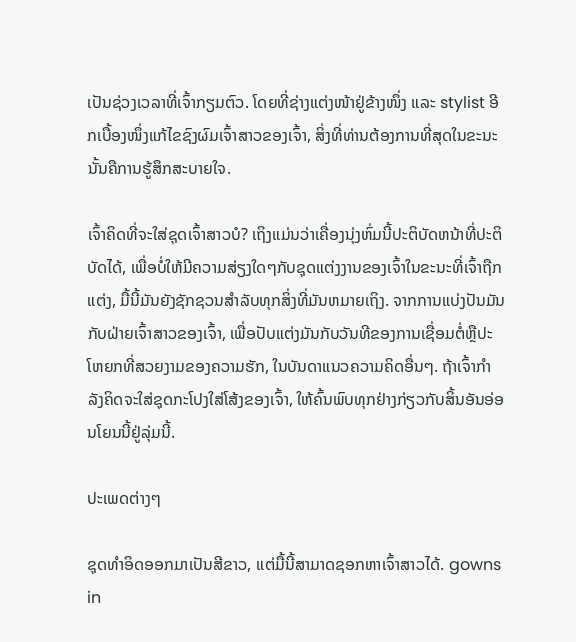ເປັນຊ່ວງເວລາທີ່ເຈົ້າກຽມຕົວ. ໂດຍທີ່ຊ່າງແຕ່ງໜ້າຢູ່ຂ້າງໜຶ່ງ ແລະ stylist ອີກເບື້ອງໜຶ່ງແກ້ໄຂຊົງຜົມເຈົ້າສາວຂອງເຈົ້າ, ສິ່ງທີ່ທ່ານຕ້ອງການທີ່ສຸດໃນຂະນະນັ້ນຄືການຮູ້ສຶກສະບາຍໃຈ.

ເຈົ້າຄິດທີ່ຈະໃສ່ຊຸດເຈົ້າສາວບໍ? ເຖິງແມ່ນວ່າເຄື່ອງນຸ່ງຫົ່ມນີ້ປະຕິບັດຫນ້າທີ່ປະຕິບັດໄດ້, ເພື່ອບໍ່ໃຫ້ມີຄວາມສ່ຽງໃດໆກັບຊຸດແຕ່ງງານຂອງເຈົ້າໃນຂະນະທີ່ເຈົ້າຖືກແຕ່ງ, ມື້ນີ້ມັນຍັງຊັກຊວນສໍາລັບທຸກສິ່ງທີ່ມັນຫມາຍເຖິງ. ຈາກການແບ່ງປັນມັນກັບຝ່າຍເຈົ້າສາວຂອງເຈົ້າ, ເພື່ອປັບແຕ່ງມັນກັບວັນທີຂອງການເຊື່ອມຕໍ່ຫຼືປະໂຫຍກທີ່ສວຍງາມຂອງຄວາມຮັກ, ໃນບັນດາແນວຄວາມຄິດອື່ນໆ. ຖ້າເຈົ້າກຳລັງຄິດຈະໃສ່ຊຸດກະໂປງໃສ່ໂສ້ງຂອງເຈົ້າ, ໃຫ້ຄົ້ນພົບທຸກຢ່າງກ່ຽວກັບສິ້ນອັນອ່ອນໂຍນນີ້ຢູ່ລຸ່ມນີ້.

ປະເພດຕ່າງໆ

ຊຸດທຳອິດອອກມາເປັນສີຂາວ, ແຕ່ມື້ນີ້ສາມາດຊອກຫາເຈົ້າສາວໄດ້. gowns in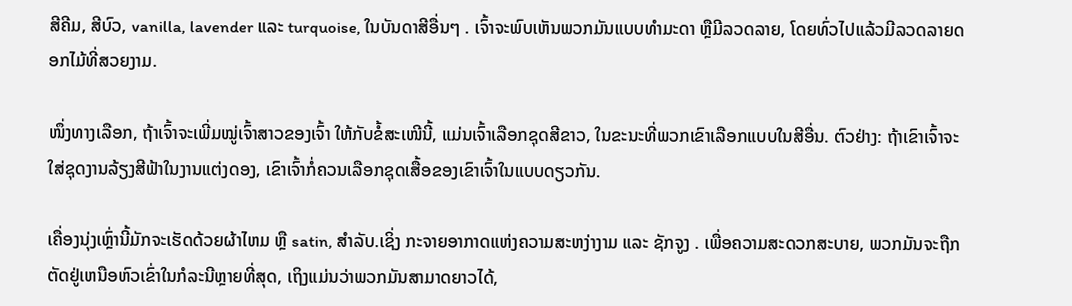ສີຄີມ, ສີບົວ, vanilla, lavender ແລະ turquoise, ໃນບັນດາສີອື່ນໆ . ເຈົ້າຈະພົບເຫັນພວກມັນແບບທຳມະດາ ຫຼືມີລວດລາຍ, ໂດຍທົ່ວໄປແລ້ວມີລວດລາຍດອກໄມ້ທີ່ສວຍງາມ.

ໜຶ່ງທາງເລືອກ, ຖ້າເຈົ້າຈະເພີ່ມໝູ່ເຈົ້າສາວຂອງເຈົ້າ ໃຫ້ກັບຂໍ້ສະເໜີນີ້, ແມ່ນເຈົ້າເລືອກຊຸດສີຂາວ, ໃນຂະນະທີ່ພວກເຂົາເລືອກແບບໃນສີອື່ນ. ຕົວຢ່າງ: ຖ້າເຂົາເຈົ້າຈະໃສ່ຊຸດງານລ້ຽງສີຟ້າໃນງານແຕ່ງດອງ, ເຂົາເຈົ້າກໍ່ຄວນເລືອກຊຸດເສື້ອຂອງເຂົາເຈົ້າໃນແບບດຽວກັນ.

ເຄື່ອງນຸ່ງເຫຼົ່ານີ້ມັກຈະເຮັດດ້ວຍຜ້າໄຫມ ຫຼື satin, ສໍາລັບ.ເຊິ່ງ ກະຈາຍອາກາດແຫ່ງຄວາມສະຫງ່າງາມ ແລະ ຊັກຈູງ . ເພື່ອຄວາມສະດວກສະບາຍ, ພວກມັນຈະຖືກຕັດຢູ່ເຫນືອຫົວເຂົ່າໃນກໍລະນີຫຼາຍທີ່ສຸດ, ເຖິງແມ່ນວ່າພວກມັນສາມາດຍາວໄດ້,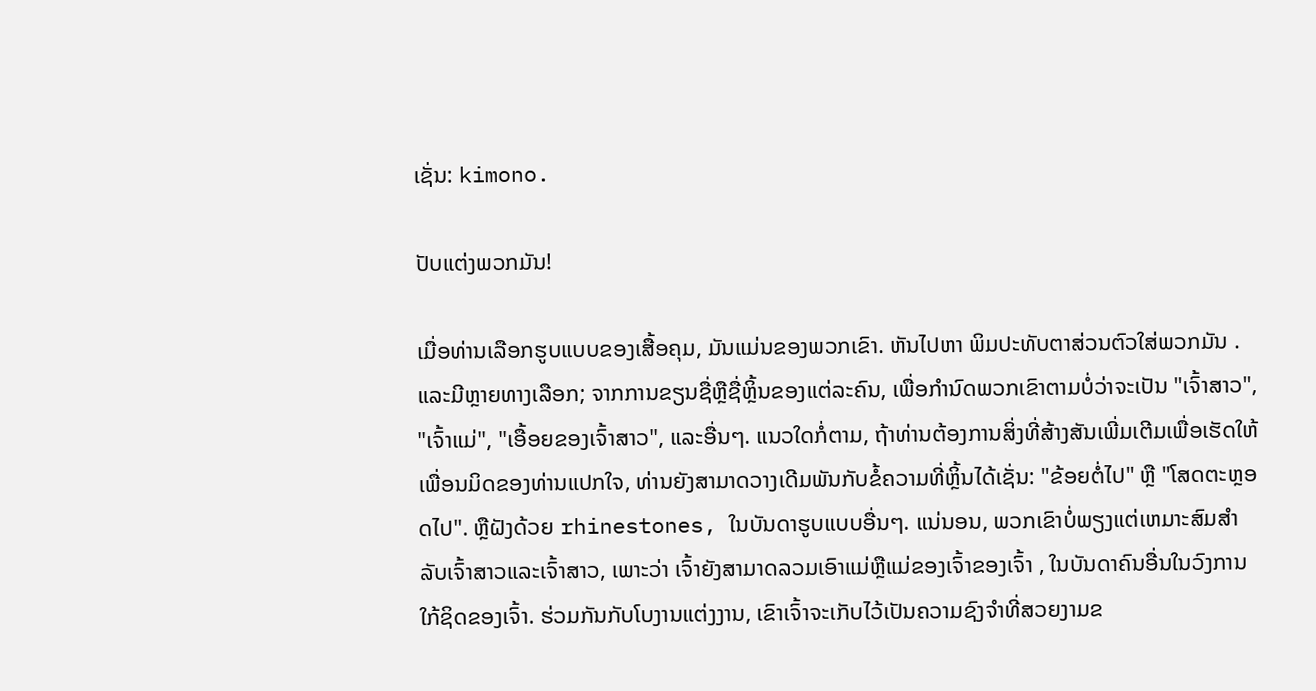ເຊັ່ນ: kimono.

ປັບແຕ່ງພວກມັນ!

ເມື່ອທ່ານເລືອກຮູບແບບຂອງເສື້ອຄຸມ, ມັນແມ່ນຂອງພວກເຂົາ. ຫັນໄປຫາ ພິມປະທັບຕາສ່ວນຕົວໃສ່ພວກມັນ . ແລະມີຫຼາຍທາງເລືອກ; ຈາກການຂຽນຊື່ຫຼືຊື່ຫຼິ້ນຂອງແຕ່ລະຄົນ, ເພື່ອກໍານົດພວກເຂົາຕາມບໍ່ວ່າຈະເປັນ "ເຈົ້າສາວ", "ເຈົ້າແມ່", "ເອື້ອຍຂອງເຈົ້າສາວ", ແລະອື່ນໆ. ແນວໃດກໍ່ຕາມ, ຖ້າທ່ານຕ້ອງການສິ່ງທີ່ສ້າງສັນເພີ່ມເຕີມເພື່ອເຮັດໃຫ້ເພື່ອນມິດຂອງທ່ານແປກໃຈ, ທ່ານຍັງສາມາດວາງເດີມພັນກັບຂໍ້ຄວາມທີ່ຫຼິ້ນໄດ້ເຊັ່ນ: "ຂ້ອຍຕໍ່ໄປ" ຫຼື "ໂສດຕະຫຼອດໄປ". ຫຼືຝັງດ້ວຍ rhinestones, ໃນບັນດາຮູບແບບອື່ນໆ. ແນ່ນອນ, ພວກເຂົາບໍ່ພຽງແຕ່ເຫມາະສົມສໍາລັບເຈົ້າສາວແລະເຈົ້າສາວ, ເພາະວ່າ ເຈົ້າຍັງສາມາດລວມເອົາແມ່ຫຼືແມ່ຂອງເຈົ້າຂອງເຈົ້າ , ໃນບັນດາຄົນອື່ນໃນວົງການໃກ້ຊິດຂອງເຈົ້າ. ຮ່ວມກັນກັບໂບງານແຕ່ງງານ, ເຂົາເຈົ້າຈະເກັບໄວ້ເປັນຄວາມຊົງຈໍາທີ່ສວຍງາມຂ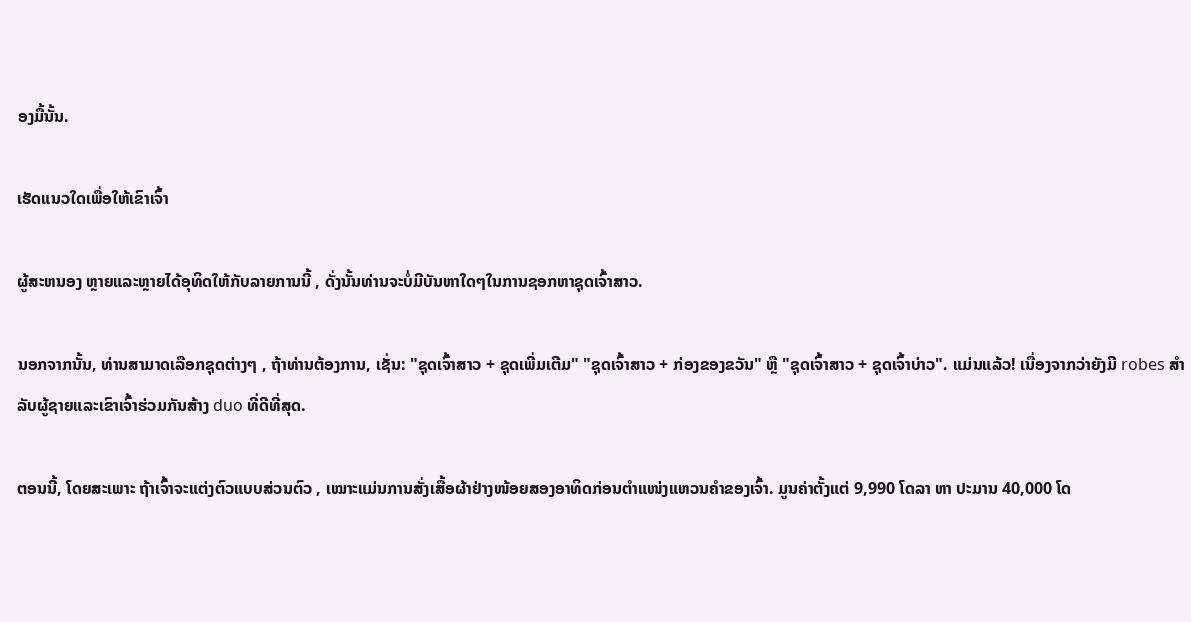ອງມື້ນັ້ນ.

ເຮັດແນວໃດເພື່ອໃຫ້ເຂົາເຈົ້າ

ຜູ້ສະຫນອງ ຫຼາຍແລະຫຼາຍໄດ້ອຸທິດໃຫ້ກັບລາຍການນີ້ , ດັ່ງນັ້ນທ່ານຈະບໍ່ມີບັນຫາໃດໆໃນການຊອກຫາຊຸດເຈົ້າສາວ.

ນອກຈາກນັ້ນ, ທ່ານສາມາດເລືອກຊຸດຕ່າງໆ , ຖ້າທ່ານຕ້ອງການ, ເຊັ່ນ: "ຊຸດເຈົ້າສາວ + ຊຸດເພີ່ມເຕີມ" "ຊຸດເຈົ້າສາວ + ກ່ອງຂອງຂວັນ" ຫຼື "ຊຸດເຈົ້າສາວ + ຊຸດເຈົ້າບ່າວ". ແມ່ນແລ້ວ! ເນື່ອງຈາກວ່າຍັງມີ robes ສໍາລັບຜູ້ຊາຍແລະເຂົາເຈົ້າຮ່ວມກັນສ້າງ duo ທີ່ດີທີ່ສຸດ.

ຕອນນີ້, ໂດຍສະເພາະ ຖ້າເຈົ້າຈະແຕ່ງຕົວແບບສ່ວນຕົວ , ເໝາະແມ່ນການສັ່ງເສື້ອຜ້າຢ່າງໜ້ອຍສອງອາທິດກ່ອນຕຳແໜ່ງແຫວນຄຳຂອງເຈົ້າ. ມູນຄ່າຕັ້ງແຕ່ 9,990 ໂດລາ ຫາ ປະມານ 40,000 ໂດ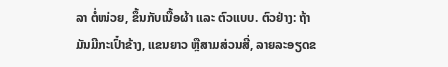ລາ ຕໍ່ໜ່ວຍ, ຂຶ້ນກັບເນື້ອຜ້າ ແລະ ຕົວແບບ. ຕົວຢ່າງ: ຖ້າມັນມີກະເປົ໋າຂ້າງ, ແຂນຍາວ ຫຼືສາມສ່ວນສີ່, ລາຍລະອຽດຂ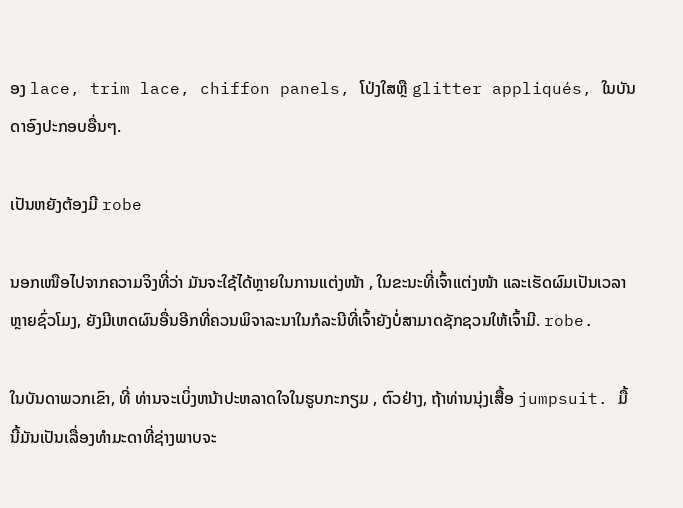ອງ lace, trim lace, chiffon panels, ໂປ່ງໃສຫຼື glitter appliqués, ໃນບັນດາອົງປະກອບອື່ນໆ.

ເປັນຫຍັງຕ້ອງມີ robe

ນອກເໜືອໄປຈາກຄວາມຈິງທີ່ວ່າ ມັນຈະໃຊ້ໄດ້ຫຼາຍໃນການແຕ່ງໜ້າ , ໃນຂະນະທີ່ເຈົ້າແຕ່ງໜ້າ ແລະເຮັດຜົມເປັນເວລາຫຼາຍຊົ່ວໂມງ, ຍັງມີເຫດຜົນອື່ນອີກທີ່ຄວນພິຈາລະນາໃນກໍລະນີທີ່ເຈົ້າຍັງບໍ່ສາມາດຊັກຊວນໃຫ້ເຈົ້າມີ. robe.

ໃນບັນດາພວກເຂົາ, ທີ່ ທ່ານຈະເບິ່ງຫນ້າປະຫລາດໃຈໃນຮູບກະກຽມ , ຕົວຢ່າງ, ຖ້າທ່ານນຸ່ງເສື້ອ jumpsuit. ມື້ນີ້ມັນເປັນເລື່ອງທຳມະດາທີ່ຊ່າງພາບຈະ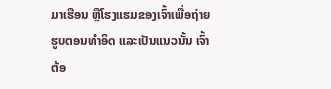ມາເຮືອນ ຫຼືໂຮງແຮມຂອງເຈົ້າເພື່ອຖ່າຍຮູບຕອນທຳອິດ ແລະເປັນແນວນັ້ນ ເຈົ້າຕ້ອ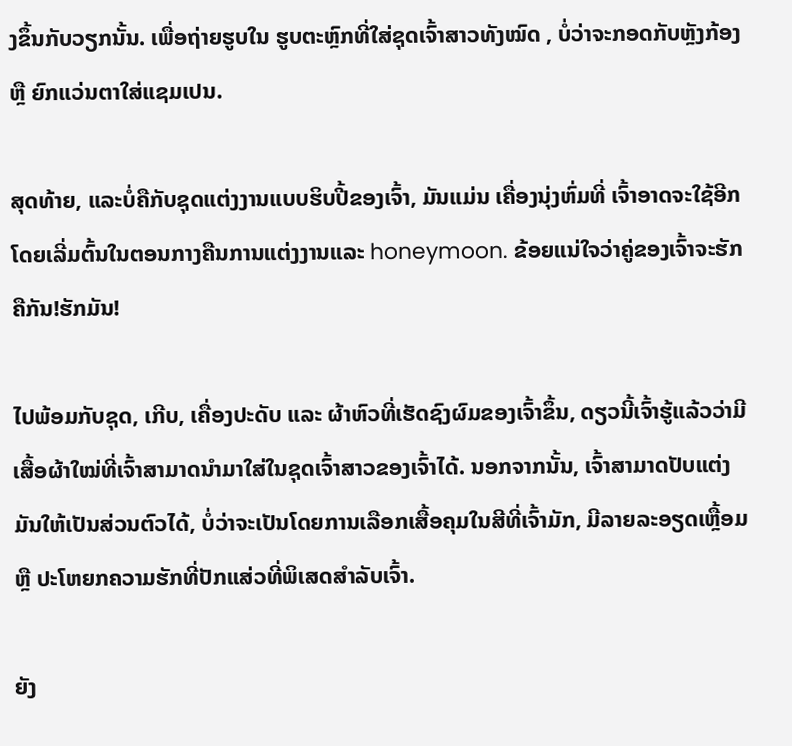ງຂຶ້ນກັບວຽກນັ້ນ. ເພື່ອຖ່າຍຮູບໃນ ຮູບຕະຫຼົກທີ່ໃສ່ຊຸດເຈົ້າສາວທັງໝົດ , ບໍ່ວ່າຈະກອດກັບຫຼັງກ້ອງ ຫຼື ຍົກແວ່ນຕາໃສ່ແຊມເປນ.

ສຸດທ້າຍ, ແລະບໍ່ຄືກັບຊຸດແຕ່ງງານແບບຮິບປີ້ຂອງເຈົ້າ, ມັນແມ່ນ ເຄື່ອງນຸ່ງຫົ່ມທີ່ ເຈົ້າອາດຈະໃຊ້ອີກ ໂດຍເລີ່ມຕົ້ນໃນຕອນກາງຄືນການແຕ່ງງານແລະ honeymoon. ຂ້ອຍແນ່ໃຈວ່າຄູ່ຂອງເຈົ້າຈະຮັກຄືກັນ!ຮັກມັນ!

ໄປພ້ອມກັບຊຸດ, ເກີບ, ເຄື່ອງປະດັບ ແລະ ຜ້າຫົວທີ່ເຮັດຊົງຜົມຂອງເຈົ້າຂຶ້ນ, ດຽວນີ້ເຈົ້າຮູ້ແລ້ວວ່າມີເສື້ອຜ້າໃໝ່ທີ່ເຈົ້າສາມາດນຳມາໃສ່ໃນຊຸດເຈົ້າສາວຂອງເຈົ້າໄດ້. ນອກຈາກນັ້ນ, ເຈົ້າສາມາດປັບແຕ່ງມັນໃຫ້ເປັນສ່ວນຕົວໄດ້, ບໍ່ວ່າຈະເປັນໂດຍການເລືອກເສື້ອຄຸມໃນສີທີ່ເຈົ້າມັກ, ມີລາຍລະອຽດເຫຼື້ອມ ຫຼື ປະໂຫຍກຄວາມຮັກທີ່ປັກແສ່ວທີ່ພິເສດສຳລັບເຈົ້າ.

ຍັງ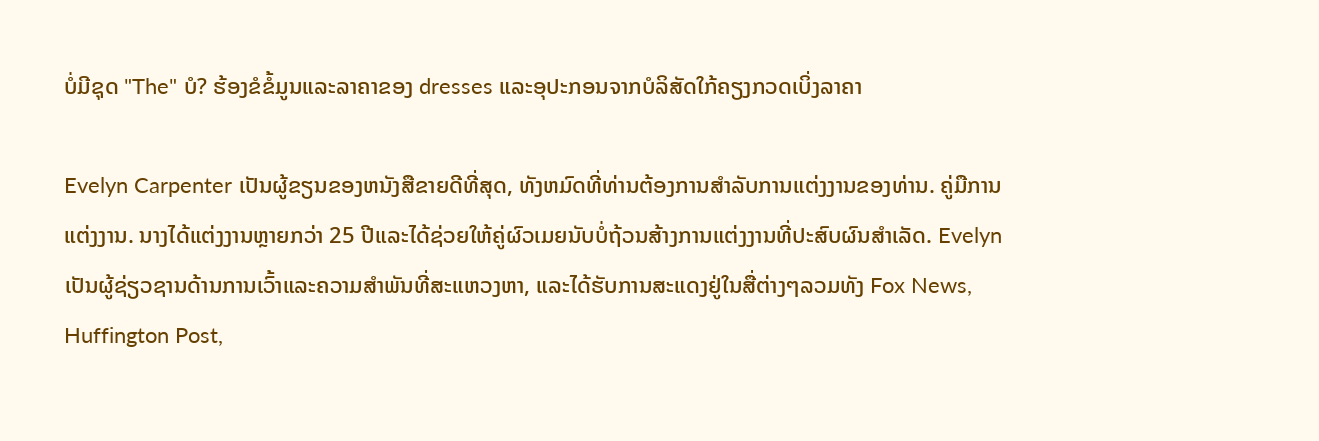ບໍ່ມີຊຸດ "The" ບໍ? ຮ້ອງຂໍຂໍ້ມູນແລະລາຄາຂອງ dresses ແລະອຸປະກອນຈາກບໍລິສັດໃກ້ຄຽງກວດເບິ່ງລາຄາ

Evelyn Carpenter ເປັນຜູ້ຂຽນຂອງຫນັງສືຂາຍດີທີ່ສຸດ, ທັງຫມົດທີ່ທ່ານຕ້ອງການສໍາລັບການແຕ່ງງານຂອງທ່ານ. ຄູ່ມືການແຕ່ງງານ. ນາງໄດ້ແຕ່ງງານຫຼາຍກວ່າ 25 ປີແລະໄດ້ຊ່ວຍໃຫ້ຄູ່ຜົວເມຍນັບບໍ່ຖ້ວນສ້າງການແຕ່ງງານທີ່ປະສົບຜົນສໍາເລັດ. Evelyn ເປັນຜູ້ຊ່ຽວຊານດ້ານການເວົ້າແລະຄວາມສໍາພັນທີ່ສະແຫວງຫາ, ແລະໄດ້ຮັບການສະແດງຢູ່ໃນສື່ຕ່າງໆລວມທັງ Fox News, Huffington Post,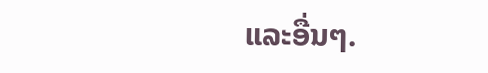ແລະອື່ນໆ.